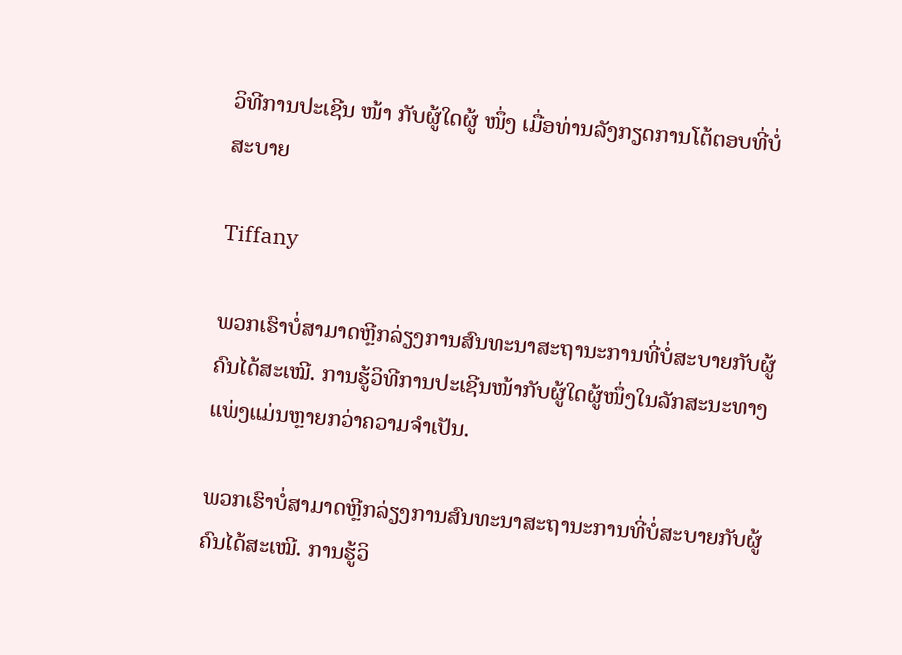ວິທີການປະເຊີນ ໜ້າ ກັບຜູ້ໃດຜູ້ ໜຶ່ງ ເມື່ອທ່ານລັງກຽດການໂຕ້ຕອບທີ່ບໍ່ສະບາຍ

Tiffany

ພວກເຮົາບໍ່ສາມາດຫຼີກລ່ຽງການສົນທະນາສະຖານະການທີ່ບໍ່ສະບາຍກັບຜູ້ຄົນໄດ້ສະເໝີ. ການຮູ້ວິທີການປະເຊີນໜ້າກັບຜູ້ໃດຜູ້ໜຶ່ງໃນລັກສະນະທາງແພ່ງແມ່ນຫຼາຍກວ່າຄວາມຈຳເປັນ.

ພວກເຮົາບໍ່ສາມາດຫຼີກລ່ຽງການສົນທະນາສະຖານະການທີ່ບໍ່ສະບາຍກັບຜູ້ຄົນໄດ້ສະເໝີ. ການຮູ້ວິ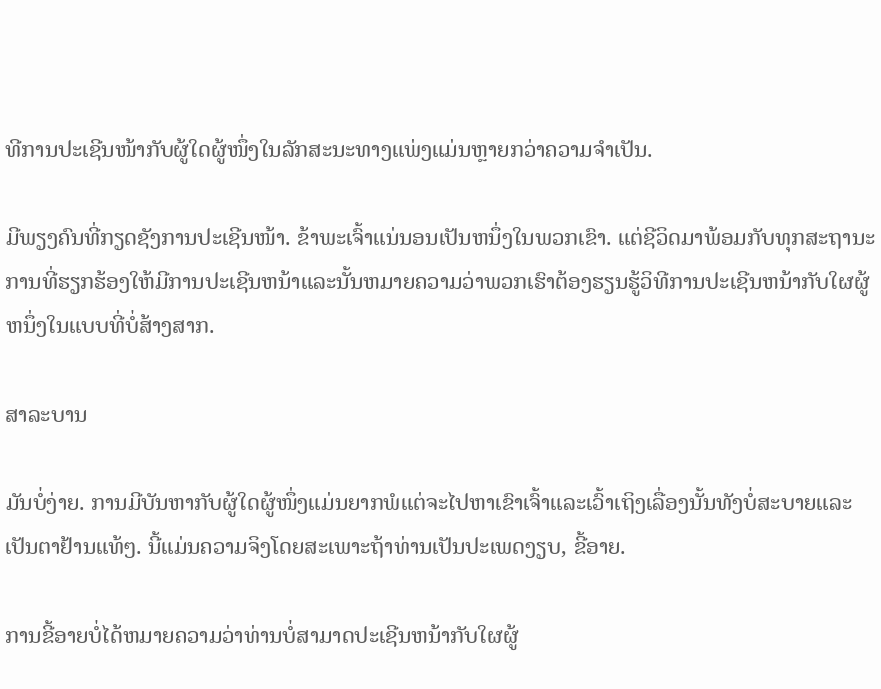ທີການປະເຊີນໜ້າກັບຜູ້ໃດຜູ້ໜຶ່ງໃນລັກສະນະທາງແພ່ງແມ່ນຫຼາຍກວ່າຄວາມຈຳເປັນ.

ມີພຽງຄົນທີ່ກຽດຊັງການປະເຊີນໜ້າ. ຂ້າພະເຈົ້າແນ່ນອນເປັນຫນຶ່ງໃນພວກເຂົາ. ແຕ່ຊີວິດມາພ້ອມກັບທຸກສະຖານະການທີ່ຮຽກຮ້ອງໃຫ້ມີການປະເຊີນຫນ້າແລະນັ້ນຫມາຍຄວາມວ່າພວກເຮົາຕ້ອງຮຽນຮູ້ວິທີການປະເຊີນຫນ້າກັບໃຜຜູ້ຫນຶ່ງໃນແບບທີ່ບໍ່ສ້າງສາກ.

ສາລະບານ

ມັນບໍ່ງ່າຍ. ການມີບັນຫາກັບຜູ້ໃດຜູ້ໜຶ່ງແມ່ນຍາກພໍແຕ່ຈະໄປຫາເຂົາເຈົ້າແລະເວົ້າເຖິງເລື່ອງນັ້ນທັງບໍ່ສະບາຍແລະເປັນຕາຢ້ານແທ້ໆ. ນີ້ແມ່ນຄວາມຈິງໂດຍສະເພາະຖ້າທ່ານເປັນປະເພດງຽບ, ຂີ້ອາຍ.

ການຂີ້ອາຍບໍ່ໄດ້ຫມາຍຄວາມວ່າທ່ານບໍ່ສາມາດປະເຊີນຫນ້າກັບໃຜຜູ້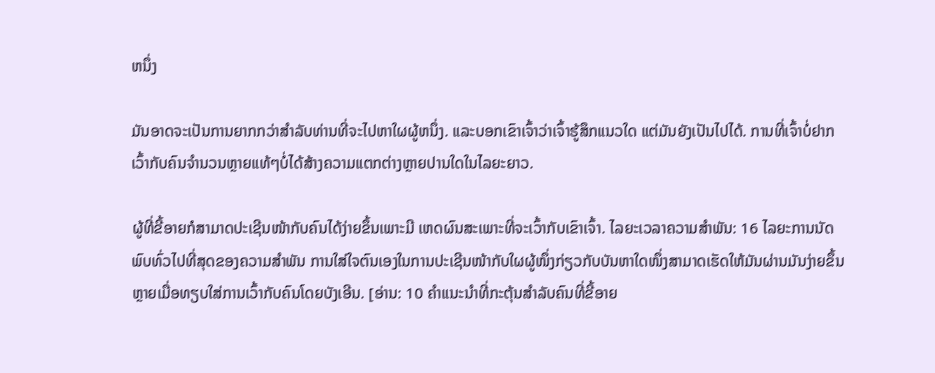ຫນຶ່ງ

ມັນອາດຈະເປັນການຍາກກວ່າສໍາລັບທ່ານທີ່ຈະໄປຫາໃຜຜູ້ຫນຶ່ງ. ແລະບອກເຂົາເຈົ້າວ່າເຈົ້າຮູ້ສຶກແນວໃດ ແຕ່ມັນຍັງເປັນໄປໄດ້. ການທີ່ເຈົ້າບໍ່ຢາກເວົ້າກັບຄົນຈຳນວນຫຼາຍແທ້ໆບໍ່ໄດ້ສ້າງຄວາມແຕກຕ່າງຫຼາຍປານໃດໃນໄລຍະຍາວ.

ຜູ້ທີ່ຂີ້ອາຍກໍສາມາດປະເຊີນໜ້າກັບຄົນໄດ້ງ່າຍຂຶ້ນເພາະມີ ເຫດຜົນສະເພາະທີ່ຈະເວົ້າກັບເຂົາເຈົ້າ. ໄລຍະເວລາຄວາມສໍາພັນ: 16 ໄລຍະການນັດພົບທົ່ວໄປທີ່ສຸດຂອງຄວາມສຳພັນ ການໃສ່ໃຈຕົນເອງໃນການປະເຊີນໜ້າກັບໃຜຜູ້ໜຶ່ງກ່ຽວກັບບັນຫາໃດໜຶ່ງສາມາດເຮັດໃຫ້ມັນຜ່ານມັນງ່າຍຂຶ້ນຫຼາຍເມື່ອທຽບໃສ່ການເວົ້າກັບຄົນໂດຍບັງເອີນ. [ອ່ານ: 10 ຄໍາແນະນໍາທີ່ກະຕຸ້ນສໍາລັບຄົນທີ່ຂີ້ອາຍ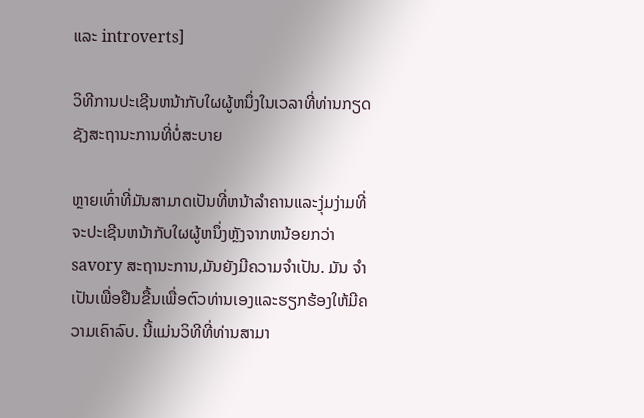ແລະ introverts]

ວິທີການປະເຊີນຫນ້າກັບໃຜຜູ້ຫນຶ່ງໃນເວລາທີ່ທ່ານກຽດຊັງສະຖານະການທີ່ບໍ່ສະບາຍ

ຫຼາຍເທົ່າທີ່ມັນສາມາດເປັນທີ່ຫນ້າລໍາຄານແລະງຸ່ມງ່າມທີ່ຈະປະເຊີນຫນ້າກັບໃຜຜູ້ຫນຶ່ງຫຼັງຈາກຫນ້ອຍກວ່າ savory ສະຖານະການ,ມັນຍັງມີຄວາມຈໍາເປັນ. ມັນ ຈຳ ເປັນເພື່ອຢືນຂື້ນເພື່ອຕົວທ່ານເອງແລະຮຽກຮ້ອງໃຫ້ມີຄວາມເຄົາລົບ. ນີ້ແມ່ນວິທີທີ່ທ່ານສາມາ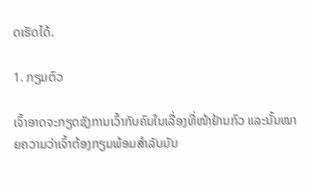ດເຮັດໄດ້.

1. ກຽມຕົວ

ເຈົ້າອາດຈະກຽດຊັງການເວົ້າກັບຄົນໃນເລື່ອງທີ່ໜ້າຢ້ານກົວ ແລະນັ້ນໝາຍຄວາມວ່າເຈົ້າຕ້ອງກຽມພ້ອມສຳລັບມັນ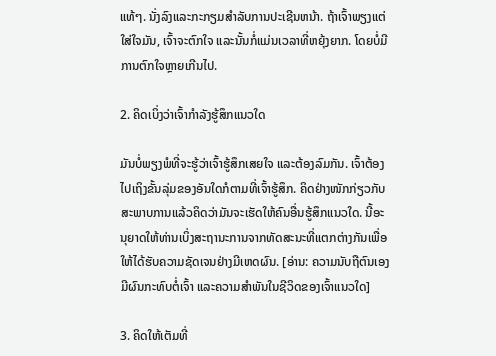ແທ້ໆ. ນັ່ງລົງແລະກະກຽມສໍາລັບການປະເຊີນຫນ້າ. ຖ້າເຈົ້າພຽງແຕ່ໃສ່ໃຈມັນ, ເຈົ້າຈະຕົກໃຈ ແລະນັ້ນກໍ່ແມ່ນເວລາທີ່ຫຍຸ້ງຍາກ. ໂດຍບໍ່ມີການຕົກໃຈຫຼາຍເກີນໄປ.

2. ຄິດເບິ່ງວ່າເຈົ້າກຳລັງຮູ້ສຶກແນວໃດ

ມັນບໍ່ພຽງພໍທີ່ຈະຮູ້ວ່າເຈົ້າຮູ້ສຶກເສຍໃຈ ແລະຕ້ອງລົມກັນ. ເຈົ້າຕ້ອງໄປເຖິງຂັ້ນລຸ່ມຂອງອັນໃດກໍຕາມທີ່ເຈົ້າຮູ້ສຶກ. ຄິດຢ່າງໜັກກ່ຽວກັບສະພາບການແລ້ວຄິດວ່າມັນຈະເຮັດໃຫ້ຄົນອື່ນຮູ້ສຶກແນວໃດ. ນີ້ອະນຸຍາດໃຫ້ທ່ານເບິ່ງສະຖານະການຈາກທັດສະນະທີ່ແຕກຕ່າງກັນເພື່ອໃຫ້ໄດ້ຮັບຄວາມຊັດເຈນຢ່າງມີເຫດຜົນ. [ອ່ານ: ຄວາມນັບຖືຕົນເອງມີຜົນກະທົບຕໍ່ເຈົ້າ ແລະຄວາມສໍາພັນໃນຊີວິດຂອງເຈົ້າແນວໃດ]

3. ຄິດໃຫ້ເຕັມທີ່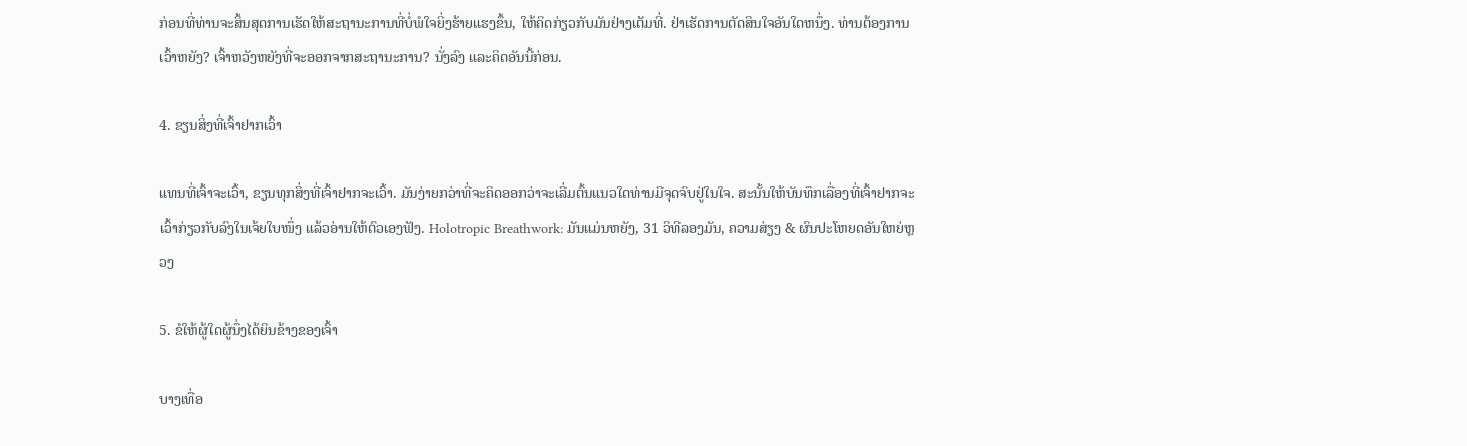ກ່ອນທີ່ທ່ານຈະສິ້ນສຸດການເຮັດໃຫ້ສະຖານະການທີ່ບໍ່ພໍໃຈຍິ່ງຮ້າຍແຮງຂຶ້ນ, ໃຫ້ຄິດກ່ຽວກັບມັນຢ່າງເຕັມທີ່. ຢ່າເຮັດການຕັດສິນໃຈອັນໃດຫນຶ່ງ. ທ່ານຕ້ອງການເວົ້າຫຍັງ? ເຈົ້າຫວັງຫຍັງທີ່ຈະອອກຈາກສະຖານະການ? ນັ່ງລົງ ແລະຄິດອັນນີ້ກ່ອນ.

4. ຂຽນສິ່ງທີ່ເຈົ້າຢາກເວົ້າ

ແທນທີ່ເຈົ້າຈະເວົ້າ, ຂຽນທຸກສິ່ງທີ່ເຈົ້າຢາກຈະເວົ້າ. ມັນງ່າຍກວ່າທີ່ຈະຄິດອອກວ່າຈະເລີ່ມຕົ້ນແນວໃດທ່ານມີຈຸດຈົບຢູ່ໃນໃຈ. ສະນັ້ນໃຫ້ບັນທຶກເລື່ອງທີ່ເຈົ້າຢາກຈະເວົ້າກ່ຽວກັບລົງໃນເຈ້ຍໃບໜຶ່ງ ແລ້ວອ່ານໃຫ້ຕົວເອງຟັງ. Holotropic Breathwork: ມັນແມ່ນຫຍັງ, 31 ວິທີລອງມັນ, ຄວາມສ່ຽງ & ຜົນປະໂຫຍດອັນໃຫຍ່ຫຼວງ

5. ຂໍໃຫ້ຜູ້ໃດຜູ້ນຶ່ງໄດ້ຍິນຂ້າງຂອງເຈົ້າ

ບາງເທື່ອ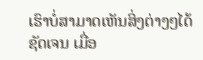ເຮົາບໍ່ສາມາດເຫັນສິ່ງຕ່າງໆໄດ້ຊັດເຈນ ເມື່ອ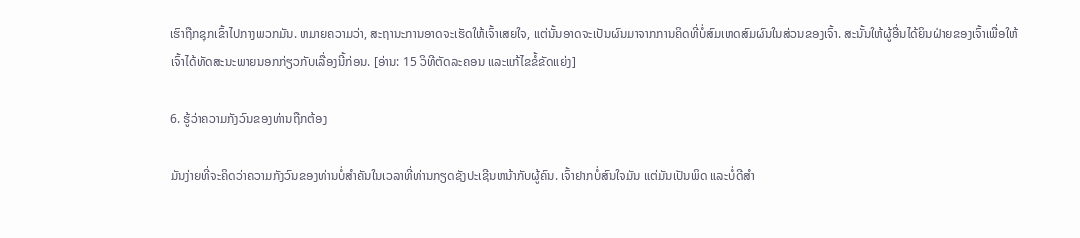ເຮົາຖືກຊຸກເຂົ້າໄປກາງພວກມັນ. ຫມາຍຄວາມວ່າ, ສະຖານະການອາດຈະເຮັດໃຫ້ເຈົ້າເສຍໃຈ, ແຕ່ນັ້ນອາດຈະເປັນຜົນມາຈາກການຄິດທີ່ບໍ່ສົມເຫດສົມຜົນໃນສ່ວນຂອງເຈົ້າ. ສະນັ້ນໃຫ້ຜູ້ອື່ນໄດ້ຍິນຝ່າຍຂອງເຈົ້າເພື່ອໃຫ້ເຈົ້າໄດ້ທັດສະນະພາຍນອກກ່ຽວກັບເລື່ອງນີ້ກ່ອນ. [ອ່ານ: 15 ວິທີຕັດລະຄອນ ແລະແກ້ໄຂຂໍ້ຂັດແຍ່ງ]

6. ຮູ້ວ່າຄວາມກັງວົນຂອງທ່ານຖືກຕ້ອງ

ມັນງ່າຍທີ່ຈະຄິດວ່າຄວາມກັງວົນຂອງທ່ານບໍ່ສໍາຄັນໃນເວລາທີ່ທ່ານກຽດຊັງປະເຊີນຫນ້າກັບຜູ້ຄົນ. ເຈົ້າຢາກບໍ່ສົນໃຈມັນ ແຕ່ມັນເປັນພິດ ແລະບໍ່ດີສຳ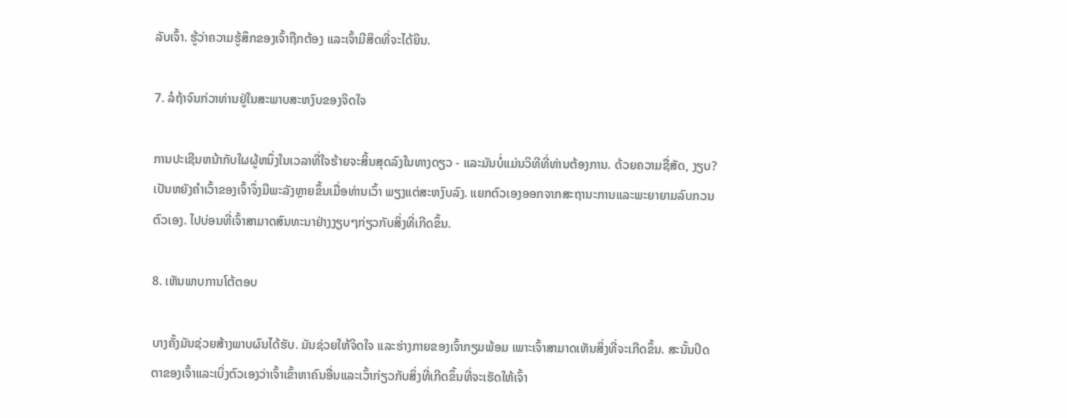ລັບເຈົ້າ. ຮູ້ວ່າຄວາມຮູ້ສຶກຂອງເຈົ້າຖືກຕ້ອງ ແລະເຈົ້າມີສິດທີ່ຈະໄດ້ຍິນ.

7. ລໍຖ້າຈົນກ່ວາທ່ານຢູ່ໃນສະພາບສະຫງົບຂອງຈິດໃຈ

ການປະເຊີນຫນ້າກັບໃຜຜູ້ຫນຶ່ງໃນເວລາທີ່ໃຈຮ້າຍຈະສິ້ນສຸດລົງໃນທາງດຽວ - ແລະມັນບໍ່ແມ່ນວິທີທີ່ທ່ານຕ້ອງການ. ດ້ວຍຄວາມຊື່ສັດ, ງຽບ? ເປັນຫຍັງຄຳເວົ້າຂອງເຈົ້າຈຶ່ງມີພະລັງຫຼາຍຂຶ້ນເມື່ອທ່ານເວົ້າ ພຽງແຕ່ສະຫງົບລົງ. ແຍກຕົວເອງອອກຈາກສະຖານະການແລະພະຍາຍາມລົບກວນຕົວເອງ. ໄປບ່ອນທີ່ເຈົ້າສາມາດສົນທະນາຢ່າງງຽບໆກ່ຽວກັບສິ່ງທີ່ເກີດຂຶ້ນ.

8. ເຫັນພາບການໂຕ້ຕອບ

ບາງຄັ້ງມັນຊ່ວຍສ້າງພາບຜົນໄດ້ຮັບ. ມັນຊ່ວຍໃຫ້ຈິດໃຈ ແລະຮ່າງກາຍຂອງເຈົ້າກຽມພ້ອມ ເພາະເຈົ້າສາມາດເຫັນສິ່ງທີ່ຈະເກີດຂຶ້ນ. ສະນັ້ນປິດຕາຂອງເຈົ້າແລະເບິ່ງຕົວເອງວ່າເຈົ້າເຂົ້າຫາຄົນອື່ນແລະເວົ້າກ່ຽວກັບສິ່ງທີ່ເກີດຂຶ້ນທີ່ຈະເຮັດໃຫ້ເຈົ້າ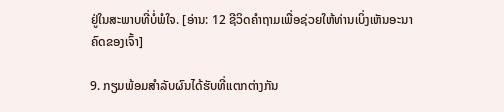ຢູ່ໃນສະພາບທີ່ບໍ່ພໍໃຈ. [ອ່ານ: 12 ຊີວິດຄຳຖາມເພື່ອຊ່ວຍໃຫ້ທ່ານເບິ່ງເຫັນອະນາຄົດຂອງເຈົ້າ]

9. ກຽມພ້ອມສໍາລັບຜົນໄດ້ຮັບທີ່ແຕກຕ່າງກັນ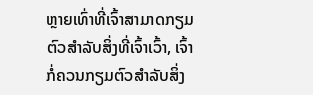ຫຼາຍເທົ່າທີ່ເຈົ້າສາມາດກຽມຕົວສໍາລັບສິ່ງທີ່ເຈົ້າເວົ້າ, ເຈົ້າກໍ່ຄວນກຽມຕົວສໍາລັບສິ່ງ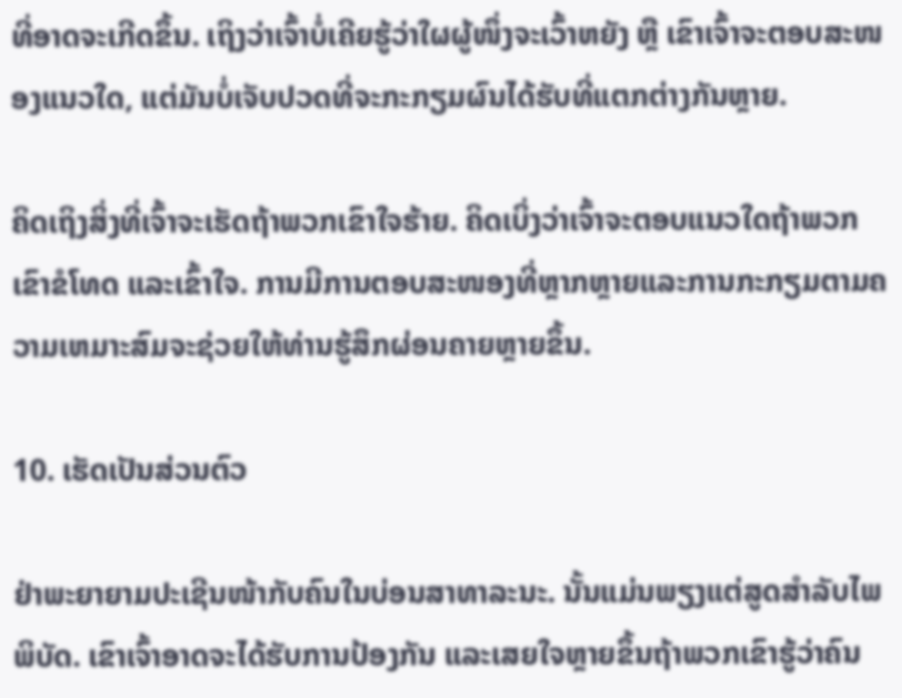ທີ່ອາດຈະເກີດຂຶ້ນ. ເຖິງວ່າເຈົ້າບໍ່ເຄີຍຮູ້ວ່າໃຜຜູ້ໜຶ່ງຈະເວົ້າຫຍັງ ຫຼື ເຂົາເຈົ້າຈະຕອບສະໜອງແນວໃດ, ແຕ່ມັນບໍ່ເຈັບປວດທີ່ຈະກະກຽມຜົນໄດ້ຮັບທີ່ແຕກຕ່າງກັນຫຼາຍ.

ຄິດເຖິງສິ່ງທີ່ເຈົ້າຈະເຮັດຖ້າພວກເຂົາໃຈຮ້າຍ. ຄິດເບິ່ງວ່າເຈົ້າຈະຕອບແນວໃດຖ້າພວກເຂົາຂໍໂທດ ແລະເຂົ້າໃຈ. ການມີການຕອບສະໜອງທີ່ຫຼາກຫຼາຍແລະການກະກຽມຕາມຄວາມເຫມາະສົມຈະຊ່ວຍໃຫ້ທ່ານຮູ້ສຶກຜ່ອນຄາຍຫຼາຍຂຶ້ນ.

10. ເຮັດເປັນສ່ວນຕົວ

ຢ່າພະຍາຍາມປະເຊີນໜ້າກັບຄົນໃນບ່ອນສາທາລະນະ. ນັ້ນແມ່ນພຽງແຕ່ສູດສໍາລັບໄພພິບັດ. ເຂົາເຈົ້າອາດຈະໄດ້ຮັບການປ້ອງກັນ ແລະເສຍໃຈຫຼາຍຂຶ້ນຖ້າພວກເຂົາຮູ້ວ່າຄົນ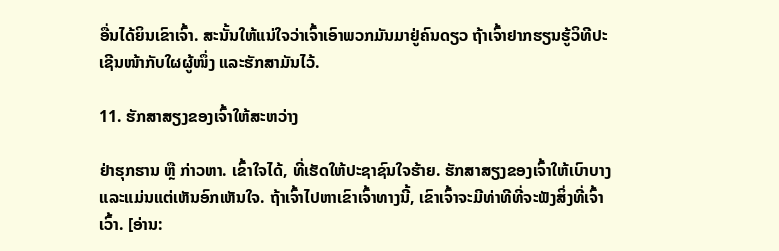ອື່ນໄດ້ຍິນເຂົາເຈົ້າ. ສະນັ້ນໃຫ້ແນ່ໃຈວ່າເຈົ້າເອົາພວກມັນມາຢູ່ຄົນດຽວ ຖ້າເຈົ້າຢາກຮຽນຮູ້ວິທີປະເຊີນໜ້າກັບໃຜຜູ້ໜຶ່ງ ແລະຮັກສາມັນໄວ້.

11. ຮັກສາສຽງຂອງເຈົ້າໃຫ້ສະຫວ່າງ

ຢ່າຮຸກຮານ ຫຼື ກ່າວຫາ. ເຂົ້າໃຈໄດ້, ທີ່ເຮັດໃຫ້ປະຊາຊົນໃຈຮ້າຍ. ຮັກສາສຽງຂອງເຈົ້າໃຫ້ເບົາບາງ ແລະແມ່ນແຕ່ເຫັນອົກເຫັນໃຈ. ຖ້າເຈົ້າໄປຫາເຂົາເຈົ້າທາງນີ້, ເຂົາເຈົ້າຈະມີທ່າທີທີ່ຈະຟັງສິ່ງທີ່ເຈົ້າເວົ້າ. [ອ່ານ: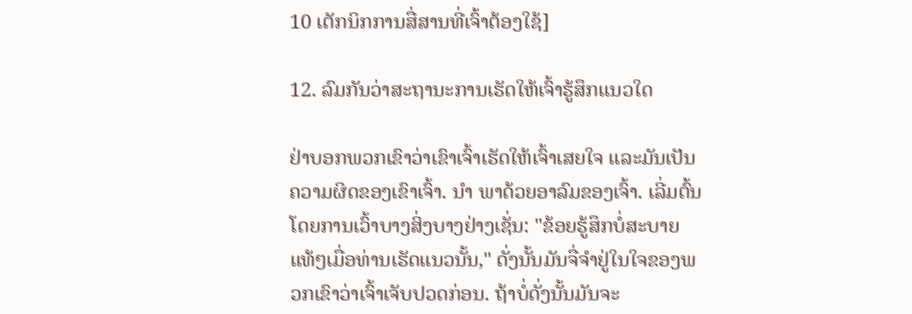10 ເຕັກນິກການສື່ສານທີ່ເຈົ້າຕ້ອງໃຊ້]

12. ລົມກັນວ່າສະຖານະການເຮັດໃຫ້ເຈົ້າຮູ້ສຶກແນວໃດ

ຢ່າບອກພວກເຂົາວ່າເຂົາເຈົ້າເຮັດໃຫ້ເຈົ້າເສຍໃຈ ແລະມັນເປັນຄວາມຜິດຂອງເຂົາເຈົ້າ. ນຳ ພາດ້ວຍອາລົມຂອງເຈົ້າ. ເລີ່ມຕົ້ນໂດຍການເວົ້າບາງສິ່ງບາງຢ່າງເຊັ່ນ: "ຂ້ອຍຮູ້ສຶກບໍ່ສະບາຍແທ້ໆເມື່ອທ່ານເຮັດແນວນັ້ນ," ດັ່ງນັ້ນມັນຈື່ຈໍາຢູ່ໃນໃຈຂອງພວກເຂົາວ່າເຈົ້າເຈັບປວດກ່ອນ. ຖ້າບໍ່ດັ່ງນັ້ນມັນຈະ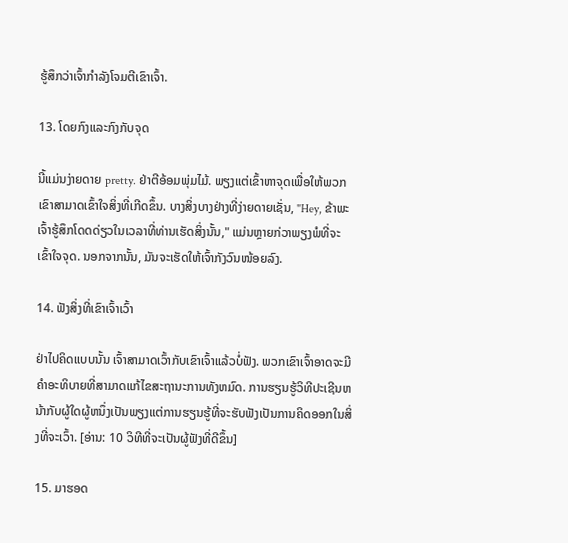ຮູ້ສຶກວ່າເຈົ້າກຳລັງໂຈມຕີເຂົາເຈົ້າ.

13. ໂດຍກົງແລະກົງກັບຈຸດ

ນີ້ແມ່ນງ່າຍດາຍ pretty. ຢ່າຕີອ້ອມພຸ່ມໄມ້. ພຽງແຕ່ເຂົ້າຫາຈຸດເພື່ອໃຫ້ພວກເຂົາສາມາດເຂົ້າໃຈສິ່ງທີ່ເກີດຂຶ້ນ. ບາງສິ່ງບາງຢ່າງທີ່ງ່າຍດາຍເຊັ່ນ, "Hey, ຂ້າພະເຈົ້າຮູ້ສຶກໂດດດ່ຽວໃນເວລາທີ່ທ່ານເຮັດສິ່ງນັ້ນ," ແມ່ນຫຼາຍກ່ວາພຽງພໍທີ່ຈະເຂົ້າໃຈຈຸດ. ນອກຈາກນັ້ນ, ມັນຈະເຮັດໃຫ້ເຈົ້າກັງວົນໜ້ອຍລົງ.

14. ຟັງສິ່ງທີ່ເຂົາເຈົ້າເວົ້າ

ຢ່າໄປຄິດແບບນັ້ນ ເຈົ້າສາມາດເວົ້າກັບເຂົາເຈົ້າແລ້ວບໍ່ຟັງ. ພວກເຂົາເຈົ້າອາດຈະມີຄໍາອະທິບາຍທີ່ສາມາດແກ້ໄຂສະຖານະການທັງຫມົດ. ການຮຽນຮູ້ວິທີປະເຊີນຫນ້າກັບຜູ້ໃດຜູ້ຫນຶ່ງເປັນພຽງແຕ່ການຮຽນຮູ້ທີ່ຈະຮັບຟັງເປັນການຄິດອອກໃນສິ່ງທີ່ຈະເວົ້າ. [ອ່ານ: 10 ວິທີທີ່ຈະເປັນຜູ້ຟັງທີ່ດີຂຶ້ນ]

15. ມາຮອດ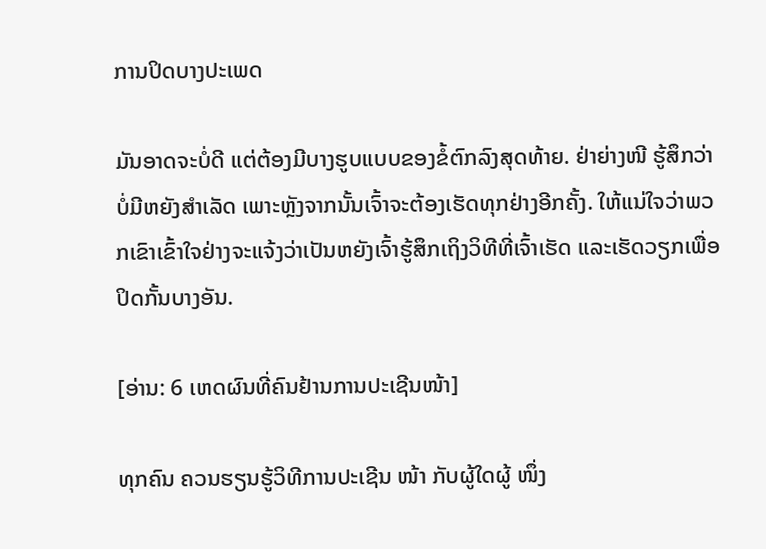ການປິດບາງປະເພດ

ມັນອາດຈະບໍ່ດີ ແຕ່ຕ້ອງມີບາງຮູບແບບຂອງຂໍ້ຕົກລົງສຸດທ້າຍ. ຢ່າຍ່າງໜີ ຮູ້ສຶກວ່າບໍ່ມີຫຍັງສຳເລັດ ເພາະຫຼັງຈາກນັ້ນເຈົ້າຈະຕ້ອງເຮັດທຸກຢ່າງອີກຄັ້ງ. ໃຫ້ແນ່ໃຈວ່າພວກເຂົາເຂົ້າໃຈຢ່າງຈະແຈ້ງວ່າເປັນຫຍັງເຈົ້າຮູ້ສຶກເຖິງວິທີທີ່ເຈົ້າເຮັດ ແລະເຮັດວຽກເພື່ອປິດກັ້ນບາງອັນ.

[ອ່ານ: 6 ເຫດຜົນທີ່ຄົນຢ້ານການປະເຊີນໜ້າ]

ທຸກຄົນ ຄວນຮຽນຮູ້ວິທີການປະເຊີນ ໜ້າ ກັບຜູ້ໃດຜູ້ ໜຶ່ງ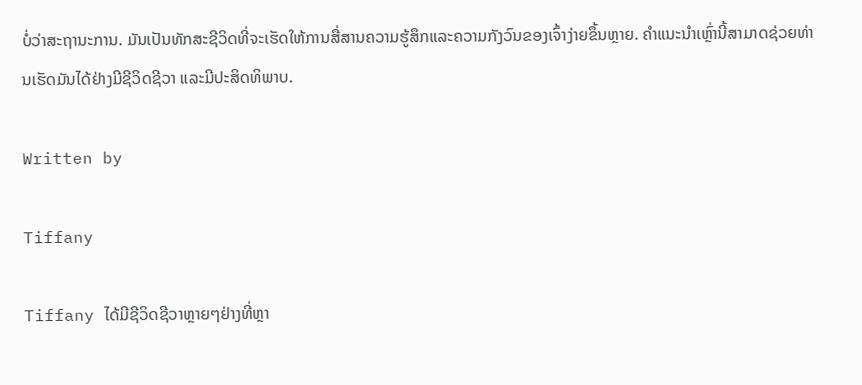ບໍ່ວ່າສະຖານະການ. ມັນເປັນທັກສະຊີວິດທີ່ຈະເຮັດໃຫ້ການສື່ສານຄວາມຮູ້ສຶກແລະຄວາມກັງວົນຂອງເຈົ້າງ່າຍຂຶ້ນຫຼາຍ. ຄຳແນະນຳເຫຼົ່ານີ້ສາມາດຊ່ວຍທ່ານເຮັດມັນໄດ້ຢ່າງມີຊີວິດຊີວາ ແລະມີປະສິດທິພາບ.

Written by

Tiffany

Tiffany ໄດ້ມີຊີວິດຊີວາຫຼາຍໆຢ່າງທີ່ຫຼາ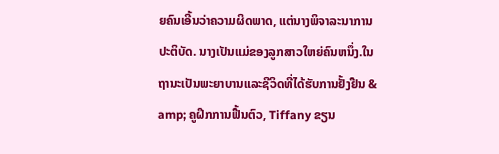ຍຄົນເອີ້ນວ່າຄວາມຜິດພາດ, ແຕ່ນາງພິຈາລະນາການປະຕິບັດ. ນາງເປັນແມ່ຂອງລູກສາວໃຫຍ່ຄົນຫນຶ່ງ.ໃນຖານະເປັນພະຍາບານແລະຊີວິດທີ່ໄດ້ຮັບການຢັ້ງຢືນ & amp; ຄູຝຶກການຟື້ນຕົວ, Tiffany ຂຽນ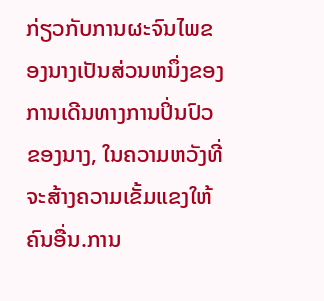ກ່ຽວກັບການຜະຈົນໄພຂອງນາງເປັນສ່ວນຫນຶ່ງຂອງການເດີນທາງການປິ່ນປົວຂອງນາງ, ໃນຄວາມຫວັງທີ່ຈະສ້າງຄວາມເຂັ້ມແຂງໃຫ້ຄົນອື່ນ.ການ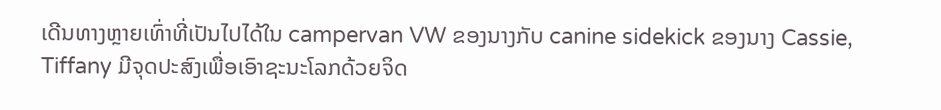ເດີນທາງຫຼາຍເທົ່າທີ່ເປັນໄປໄດ້ໃນ campervan VW ຂອງນາງກັບ canine sidekick ຂອງນາງ Cassie, Tiffany ມີຈຸດປະສົງເພື່ອເອົາຊະນະໂລກດ້ວຍຈິດ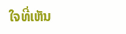ໃຈທີ່ເຫັນ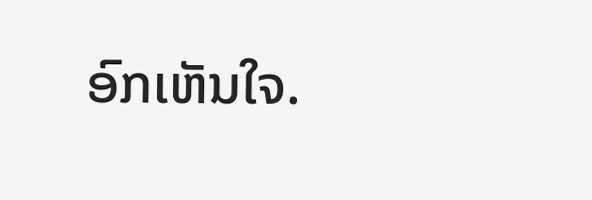ອົກເຫັນໃຈ.